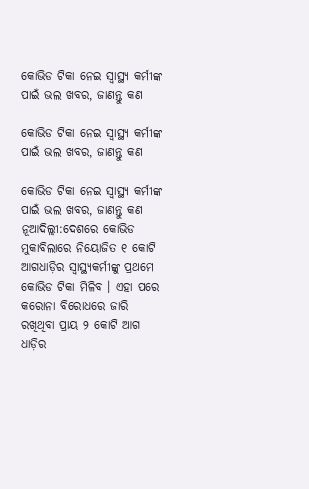କୋଭିଡ ଟିକା ନେଇ ସ୍ୱାସ୍ଥ୍ୟ କର୍ମୀଙ୍କ ପାଇଁ ଭଲ ଖବର, ଜାଣନ୍ତୁ କଣ

କୋଭିଡ ଟିକା ନେଇ ସ୍ୱାସ୍ଥ୍ୟ କର୍ମୀଙ୍କ ପାଇଁ ଭଲ ଖବର, ଜାଣନ୍ତୁ କଣ

କୋଭିଡ ଟିକା ନେଇ ସ୍ୱାସ୍ଥ୍ୟ କର୍ମୀଙ୍କ ପାଇଁ ଭଲ ଖବର, ଜାଣନ୍ତୁ କଣ
ନୂଆଦିଲ୍ଲୀ:ଦେଶରେ କୋଭିଡ ମୁକାବିଲାରେ ନିୟୋଜିତ ୧ କୋଟି ଆଗଧାଡ଼ିର ସ୍ୱାସ୍ଥ୍ୟକର୍ମୀଙ୍କୁ ପ୍ରଥମେ କୋଭିଡ ଟିକା ମିଳିବ । ଏହା ପରେ କରୋନା ବିରୋଧରେ ଜାରି ରଖିଥିବା ପ୍ରାୟ ୨ କୋଟି ଆଗ ଧାଡ଼ିର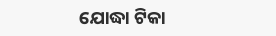ଯୋଦ୍ଧା ଟିକା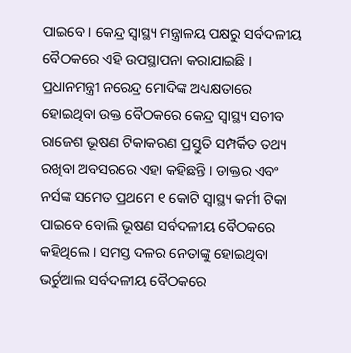ପାଇବେ । କେନ୍ଦ୍ର ସ୍ୱାସ୍ଥ୍ୟ ମନ୍ତ୍ରାଳୟ ପକ୍ଷରୁ ସର୍ବଦଳୀୟ ବୈଠକରେ ଏହି ଉପସ୍ଥାପନା କରାଯାଇଛି । ପ୍ରଧାନମନ୍ତ୍ରୀ ନରେନ୍ଦ୍ର ମୋଦିଙ୍କ ଅଧ୍ୟକ୍ଷତାରେ ହୋଇଥିବା ଉକ୍ତ ବୈଠକରେ କେନ୍ଦ୍ର ସ୍ୱାସ୍ଥ୍ୟ ସଚୀବ ରାଜେଶ ଭୂଷଣ ଟିକାକରଣ ପ୍ରସ୍ତୁତି ସମ୍ପର୍କିତ ତଥ୍ୟ ରଖିବା ଅବସରରେ ଏହା କହିଛନ୍ତି । ଡାକ୍ତର ଏବଂ ନର୍ସଙ୍କ ସମେତ ପ୍ରଥମେ ୧ କୋଟି ସ୍ୱାସ୍ଥ୍ୟ କର୍ମୀ ଟିକା ପାଇବେ ବୋଲି ଭୂଷଣ ସର୍ବଦଳୀୟ ବୈଠକରେ କହିଥିଲେ । ସମସ୍ତ ଦଳର ନେତାଙ୍କୁ ହୋଇଥିବା ଭର୍ଚୁଆଲ ସର୍ବଦଳୀୟ ବୈଠକରେ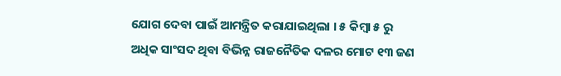ଯୋଗ ଦେବା ପାଇଁ ଆମନ୍ତ୍ରିତ କରାଯାଇଥିଲା । ୫ କିମ୍ବା ୫ ରୁ ଅଧିକ ସାଂସଦ ଥିବା ବିଭିନ୍ନ ରାଜନୈତିକ ଦଳର ମୋଟ ୧୩ ଜଣ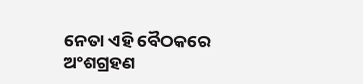ନେତା ଏହି ବୈଠକରେ ଅଂଶଗ୍ରହଣ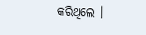କରିଥିଲେ ।